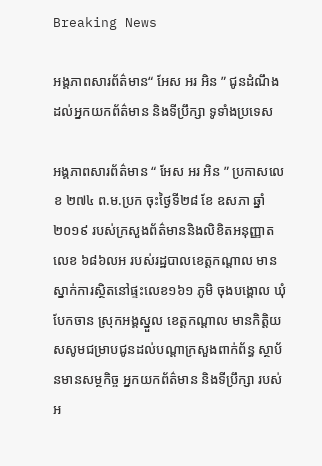Breaking News

អង្គភាពសារព័ត៌មាន“ អែស អរ អិន ” ជូនដំណឹងដល់អ្នកយកព័ត៌មាន និងទីប្រឹក្សា ទូទាំងប្រទេស

អង្គភាពសារព័ត៌មាន “ អែស អរ អិន ” ប្រកាសលេខ ២៧៤ ព.ម.ប្រក ចុះថ្ងៃទី២៨ ខែ ឧសភា ឆ្នាំ ២០១៩ របស់ក្រសួងព័ត៌មាននិងលិខិតអនុញ្ញាតលេខ ៦៨៦លអ របស់រដ្ឋបាលខេត្តកណ្តាល មានស្នាក់ការស្ថិតនៅផ្ទះលេខ១៦១ ភូមិ ចុងបង្គោល ឃុំ បែកចាន ស្រុកអង្គស្នួល ខេត្តកណ្តាល មានកិត្តិយសសូមជម្រាបជូនដល់បណ្តាក្រសួងពាក់ព័ន្ធ ស្ថាប័នមានសម្ថកិច្ច អ្នកយកព័ត៌មាន និងទីប្រឹក្សា របស់អ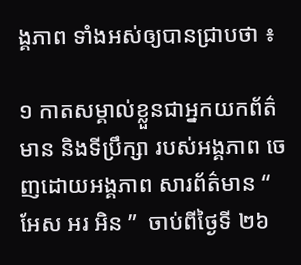ង្គភាព ទាំងអស់ឲ្យបានជ្រាបថា ៖

១ កាតសម្គាល់ខ្លួនជាអ្នកយកព័ត៌មាន និងទីប្រឹក្សា របស់អង្គភាព ចេញដោយអង្គភាព សារព័ត៌មាន “ អែស អរ អិន ”  ចាប់ពីថ្ងៃទី ២៦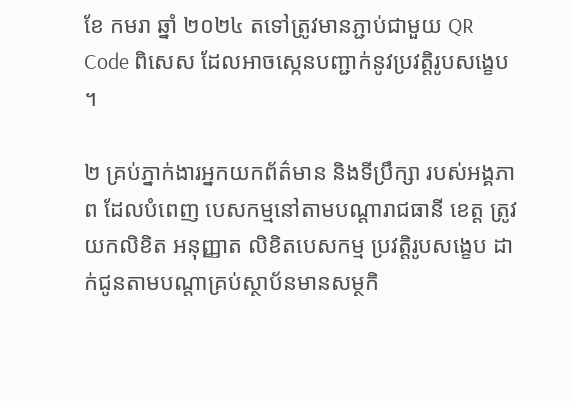ខែ កមរា ឆ្នាំ ២០២៤ តទៅត្រូវមានភ្ជាប់ជាមួយ QR Code ពិសេស ដែលអាចស្កេនបញ្ជាក់នូវប្រវត្តិរូបសង្ខេប ។

២ គ្រប់ភ្នាក់ងារអ្នកយកព័ត៌មាន និងទីប្រឹក្សា របស់អង្គភាព ដែលបំពេញ បេសកម្មនៅតាមបណ្តារាជធានី ខេត្ត ត្រូវយកលិខិត អនុញ្ញាត លិខិតបេសកម្ម ប្រវត្តិរូបសង្ខេប ដាក់ជូនតាមបណ្តាគ្រប់ស្ថាប័នមានសម្ថកិ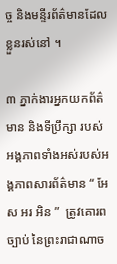ច្ច និងមន្ទីរព័ត៌មានដែលខ្លួនរស់នៅ ។

៣ ភ្នាក់ងារអ្នកយកព័ត៌មាន និងទីប្រឹក្សា របស់អង្គភាពទាំងអស់របស់អង្គភាពសារព័ត៌មាន “ អែស អរ អិន ”  ត្រូវគោរពច្បាប់ នៃព្រះរាជាណាច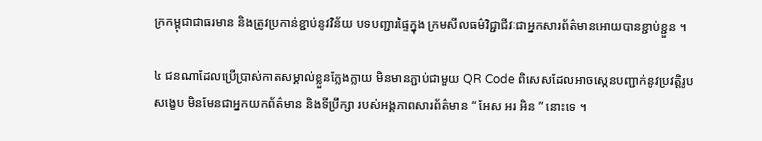ក្រកម្ពុជាជាធរមាន និងត្រូវប្រកាន់ខ្ជាប់នូវវិន័យ បទបញ្ជារផ្ទៃក្នុង ក្រមសីលធម៌វិជ្ជាជីវៈជាអ្នកសារព័ត៌មានអោយបានខ្ជាប់ខ្ជួន ។

៤ ជនណាដែលប្រើប្រាស់កាតសម្គាល់ខ្លួនក្លែងក្លាយ មិនមានភ្ជាប់ជាមួយ QR Code ពិសេសដែលអាចស្កេនបញ្ជាក់នូវប្រវត្តិរូបសង្ខេប មិនមែនជាអ្នកយកព័ត៌មាន និងទីប្រឹក្សា របស់អង្គភាពសារព័ត៌មាន “ អែស អរ អិន ” នោះទេ ។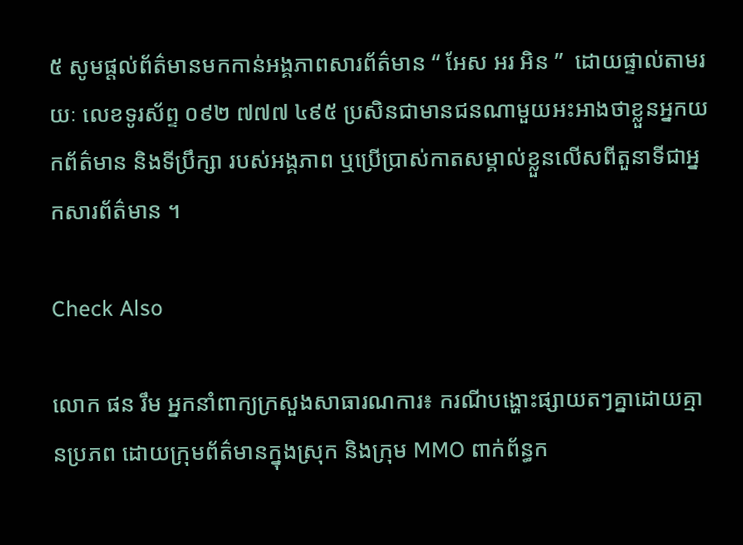៥ សូមផ្តល់ព័ត៌មានមកកាន់អង្គភាពសារព័ត៌មាន “ អែស អរ អិន ”  ដោយផ្ទាល់តាមរយៈ លេខទូរស័ព្ទ ០៩២ ៧៧៧ ៤៩៥ ប្រសិនជាមានជនណាមួយអះអាងថាខ្លួនអ្នកយកព័ត៌មាន និងទីប្រឹក្សា របស់អង្គភាព ឬប្រើប្រាស់កាតសម្គាល់ខ្លួនលើសពីតួនាទីជាអ្នកសារព័ត៌មាន ។

Check Also

លោក ផន រឹម អ្នកនាំពាក្យក្រសួងសាធារណការ៖ ករណីបង្ហោះផ្សាយតៗគ្នាដោយគ្មានប្រភព ដោយក្រុមព័ត៌មានក្នុងស្រុក និងក្រុម MMO ពាក់ព័ន្ធក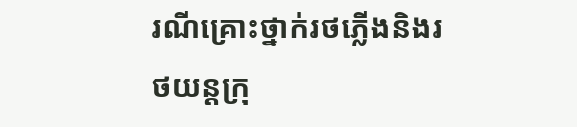រណីគ្រោះថ្នាក់រថភ្លើងនិងរថយន្តក្រុ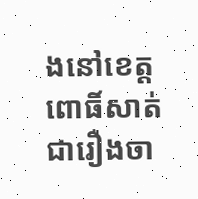ងនៅខេត្តពោធិ៍សាត់ ជារឿងចា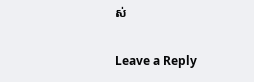ស់

Leave a Reply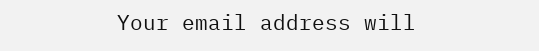Your email address will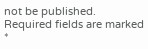not be published. Required fields are marked *